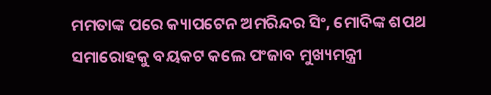ମମତାଙ୍କ ପରେ କ୍ୟାପଟେନ ଅମରିନ୍ଦର ସିଂ, ମୋଦିଙ୍କ ଶପଥ ସମାରୋହକୁ ବୟକଟ କଲେ ପଂଜାବ ମୁଖ୍ୟମନ୍ତ୍ରୀ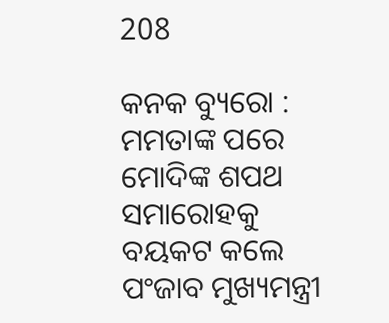208

କନକ ବ୍ୟୁରୋ : ମମତାଙ୍କ ପରେ ମୋଦିଙ୍କ ଶପଥ ସମାରୋହକୁ ବୟକଟ କଲେ ପଂଜାବ ମୁଖ୍ୟମନ୍ତ୍ରୀ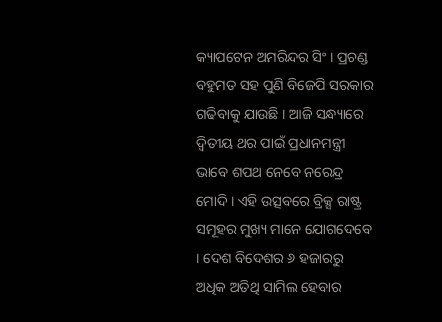କ୍ୟାପଟେନ ଅମରିନ୍ଦର ସିଂ । ପ୍ରଚଣ୍ଡ ବହୁମତ ସହ ପୁଣି ବିଜେପି ସରକାର ଗଢିବାକୁ ଯାଉଛି । ଆଜି ସନ୍ଧ୍ୟାରେ ଦ୍ୱିତୀୟ ଥର ପାଇଁ ପ୍ରଧାନମନ୍ତ୍ରୀ ଭାବେ ଶପଥ ନେବେ ନରେନ୍ଦ୍ର ମୋଦି । ଏହି ଉତ୍ସବରେ ବ୍ରିକ୍ସ ରାଷ୍ଟ୍ର ସମୂହର ମୁଖ୍ୟ ମାନେ ଯୋଗଦେବେ । ଦେଶ ବିଦେଶର ୬ ହଜାରରୁ ଅଧିକ ଅତିଥି ସାମିଲ ହେବାର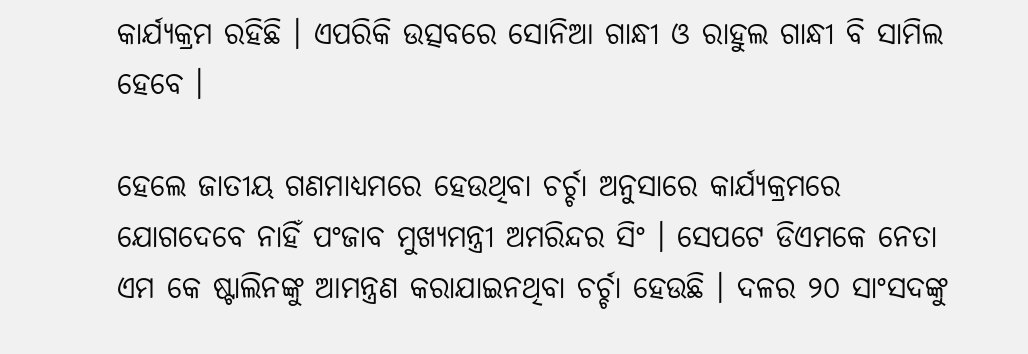କାର୍ଯ୍ୟକ୍ରମ ରହିଛି । ଏପରିକି ଉତ୍ସବରେ ସୋନିଆ ଗାନ୍ଧୀ ଓ ରାହୁଲ ଗାନ୍ଧୀ ବି ସାମିଲ ହେବେ ।

ହେଲେ ଜାତୀୟ ଗଣମାଧ୍ୟମରେ ହେଉଥିବା ଚର୍ଚ୍ଚା ଅନୁସାରେ କାର୍ଯ୍ୟକ୍ରମରେ ଯୋଗଦେବେ ନାହିଁ ପଂଜାବ ମୁଖ୍ୟମନ୍ତ୍ରୀ ଅମରିନ୍ଦର ସିଂ । ସେପଟେ ଡିଏମକେ ନେତା ଏମ କେ ଷ୍ଟାଲିନଙ୍କୁ ଆମନ୍ତ୍ରଣ କରାଯାଇନଥିବା ଚର୍ଚ୍ଚା ହେଉଛି । ଦଳର ୨୦ ସାଂସଦଙ୍କୁ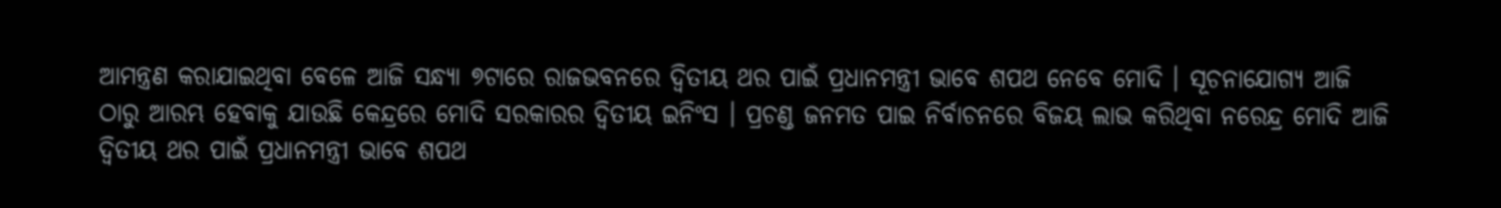ଆମନ୍ତ୍ରଣ କରାଯାଇଥିବା ବେଳେ ଆଜି ସନ୍ଧ୍ୟା ୭ଟାରେ ରାଜଭବନରେ ଦ୍ୱିତୀୟ ଥର ପାଇଁ ପ୍ରଧାନମନ୍ତ୍ରୀ ଭାବେ ଶପଥ ନେବେ ମୋଦି । ସୂଚନାଯୋଗ୍ୟ ଆଜି ଠାରୁ ଆରମ୍ଭ ହେବାକୁ ଯାଉଛି କେନ୍ଦ୍ରରେ ମୋଦି ସରକାରର ଦ୍ୱିତୀୟ ଇନିଂସ । ପ୍ରଚଣ୍ଡ ଜନମତ ପାଇ ନିର୍ବାଚନରେ ବିଜୟ ଲାଭ କରିଥିବା ନରେନ୍ଦ୍ର ମୋଦି ଆଜି ଦ୍ୱିତୀୟ ଥର ପାଇଁ ପ୍ରଧାନମନ୍ତ୍ରୀ ଭାବେ ଶପଥ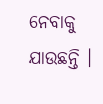ନେବାକୁ ଯାଉଛନ୍ତି ।